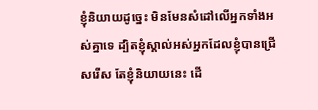ខ្ញុំនិយាយដូច្នេះ មិនមែនសំដៅលើអ្នកទាំងអស់គ្នាទេ ដ្បិតខ្ញុំស្គាល់អស់អ្នកដែលខ្ញុំបានជ្រើសរើស តែខ្ញុំនិយាយនេះ ដើ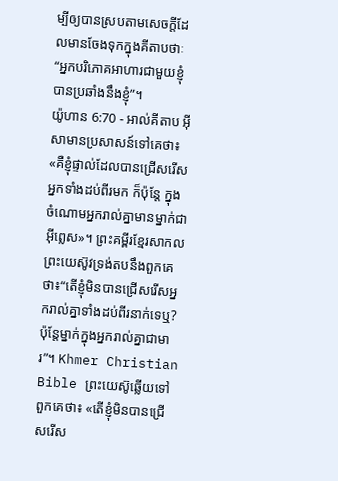ម្បីឲ្យបានស្របតាមសេចក្ដីដែលមានចែងទុកក្នុងគីតាបថាៈ “អ្នកបរិភោគអាហារជាមួយខ្ញុំ បានប្រឆាំងនឹងខ្ញុំ”។
យ៉ូហាន 6:70 - អាល់គីតាប អ៊ីសាមានប្រសាសន៍ទៅគេថា៖ «គឺខ្ញុំផ្ទាល់ដែលបានជ្រើសរើសអ្នកទាំងដប់ពីរមក ក៏ប៉ុន្ដែ ក្នុងចំណោមអ្នករាល់គ្នាមានម្នាក់ជាអ៊ីព្លេស»។ ព្រះគម្ពីរខ្មែរសាកល ព្រះយេស៊ូវទ្រង់តបនឹងពួកគេថា៖“តើខ្ញុំមិនបានជ្រើសរើសអ្នករាល់គ្នាទាំងដប់ពីរនាក់ទេឬ? ប៉ុន្តែម្នាក់ក្នុងអ្នករាល់គ្នាជាមារ”។ Khmer Christian Bible ព្រះយេស៊ូឆ្លើយទៅពួកគេថា៖ «តើខ្ញុំមិនបានជ្រើសរើស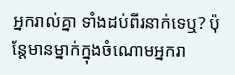អ្នករាល់គ្នា ទាំងដប់ពីរនាក់ទេឬ? ប៉ុន្ដែមានម្នាក់ក្នុងចំណោមអ្នករា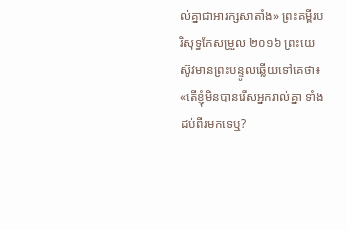ល់គ្នាជាអារក្សសាតាំង» ព្រះគម្ពីរបរិសុទ្ធកែសម្រួល ២០១៦ ព្រះយេស៊ូវមានព្រះបន្ទូលឆ្លើយទៅគេថា៖ «តើខ្ញុំមិនបានរើសអ្នករាល់គ្នា ទាំងដប់ពីរមកទេឬ?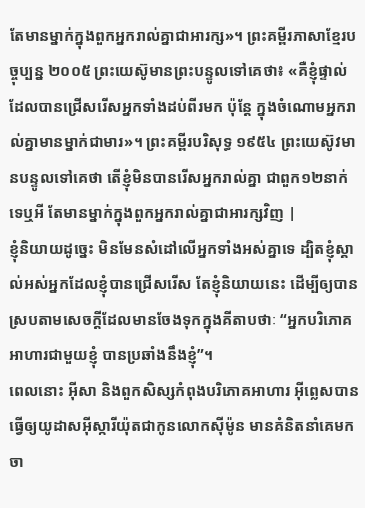តែមានម្នាក់ក្នុងពួកអ្នករាល់គ្នាជាអារក្ស»។ ព្រះគម្ពីរភាសាខ្មែរបច្ចុប្បន្ន ២០០៥ ព្រះយេស៊ូមានព្រះបន្ទូលទៅគេថា៖ «គឺខ្ញុំផ្ទាល់ដែលបានជ្រើសរើសអ្នកទាំងដប់ពីរមក ប៉ុន្តែ ក្នុងចំណោមអ្នករាល់គ្នាមានម្នាក់ជាមារ»។ ព្រះគម្ពីរបរិសុទ្ធ ១៩៥៤ ព្រះយេស៊ូវមានបន្ទូលទៅគេថា តើខ្ញុំមិនបានរើសអ្នករាល់គ្នា ជាពួក១២នាក់ទេឬអី តែមានម្នាក់ក្នុងពួកអ្នករាល់គ្នាជាអារក្សវិញ |
ខ្ញុំនិយាយដូច្នេះ មិនមែនសំដៅលើអ្នកទាំងអស់គ្នាទេ ដ្បិតខ្ញុំស្គាល់អស់អ្នកដែលខ្ញុំបានជ្រើសរើស តែខ្ញុំនិយាយនេះ ដើម្បីឲ្យបានស្របតាមសេចក្ដីដែលមានចែងទុកក្នុងគីតាបថាៈ “អ្នកបរិភោគអាហារជាមួយខ្ញុំ បានប្រឆាំងនឹងខ្ញុំ”។
ពេលនោះ អ៊ីសា និងពួកសិស្សកំពុងបរិភោគអាហារ អ៊ីព្លេសបានធ្វើឲ្យយូដាសអ៊ីស្ការីយ៉ុតជាកូនលោកស៊ីម៉ូន មានគំនិតនាំគេមកចា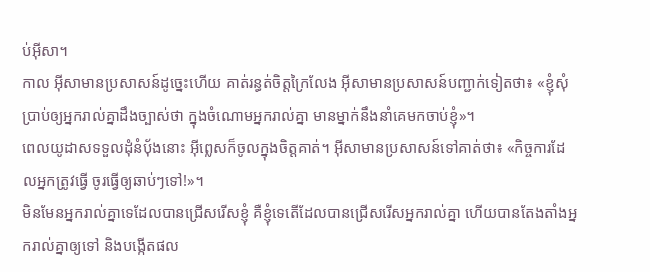ប់អ៊ីសា។
កាល អ៊ីសាមានប្រសាសន៍ដូច្នេះហើយ គាត់រន្ធត់ចិត្តក្រៃលែង អ៊ីសាមានប្រសាសន៍បញ្ជាក់ទៀតថា៖ «ខ្ញុំសុំប្រាប់ឲ្យអ្នករាល់គ្នាដឹងច្បាស់ថា ក្នុងចំណោមអ្នករាល់គ្នា មានម្នាក់នឹងនាំគេមកចាប់ខ្ញុំ»។
ពេលយូដាសទទួលដុំនំបុ័ងនោះ អ៊ីព្លេសក៏ចូលក្នុងចិត្ដគាត់។ អ៊ីសាមានប្រសាសន៍ទៅគាត់ថា៖ «កិច្ចការដែលអ្នកត្រូវធ្វើ ចូរធ្វើឲ្យឆាប់ៗទៅ!»។
មិនមែនអ្នករាល់គ្នាទេដែលបានជ្រើសរើសខ្ញុំ គឺខ្ញុំទេតើដែលបានជ្រើសរើសអ្នករាល់គ្នា ហើយបានតែងតាំងអ្នករាល់គ្នាឲ្យទៅ និងបង្កើតផល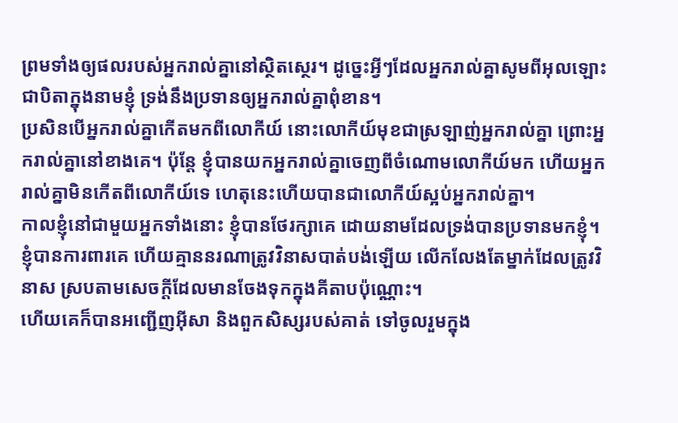ព្រមទាំងឲ្យផលរបស់អ្នករាល់គ្នានៅស្ថិតស្ថេរ។ ដូច្នេះអ្វីៗដែលអ្នករាល់គ្នាសូមពីអុលឡោះជាបិតាក្នុងនាមខ្ញុំ ទ្រង់នឹងប្រទានឲ្យអ្នករាល់គ្នាពុំខាន។
ប្រសិនបើអ្នករាល់គ្នាកើតមកពីលោកីយ៍ នោះលោកីយ៍មុខជាស្រឡាញ់អ្នករាល់គ្នា ព្រោះអ្នករាល់គ្នានៅខាងគេ។ ប៉ុន្ដែ ខ្ញុំបានយកអ្នករាល់គ្នាចេញពីចំណោមលោកីយ៍មក ហើយអ្នករាល់គ្នាមិនកើតពីលោកីយ៍ទេ ហេតុនេះហើយបានជាលោកីយ៍ស្អប់អ្នករាល់គ្នា។
កាលខ្ញុំនៅជាមួយអ្នកទាំងនោះ ខ្ញុំបានថែរក្សាគេ ដោយនាមដែលទ្រង់បានប្រទានមកខ្ញុំ។ ខ្ញុំបានការពារគេ ហើយគ្មាននរណាត្រូវវិនាសបាត់បង់ឡើយ លើកលែងតែម្នាក់ដែលត្រូវវិនាស ស្របតាមសេចក្ដីដែលមានចែងទុកក្នុងគីតាបប៉ុណ្ណោះ។
ហើយគេក៏បានអញ្ជើញអ៊ីសា និងពួកសិស្សរបស់គាត់ ទៅចូលរួមក្នុង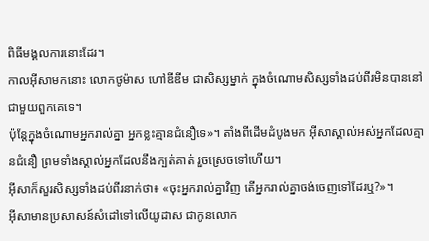ពិធីមង្គលការនោះដែរ។
កាលអ៊ីសាមកនោះ លោកថូម៉ាស ហៅឌីឌីម ជាសិស្សម្នាក់ ក្នុងចំណោមសិស្សទាំងដប់ពីរមិនបាននៅជាមួយពួកគេទេ។
ប៉ុន្ដែក្នុងចំណោមអ្នករាល់គ្នា អ្នកខ្លះគ្មានជំនឿទេ»។ តាំងពីដើមដំបូងមក អ៊ីសាស្គាល់អស់អ្នកដែលគ្មានជំនឿ ព្រមទាំងស្គាល់អ្នកដែលនឹងក្បត់គាត់ រួចស្រេចទៅហើយ។
អ៊ីសាក៏សួរសិស្សទាំងដប់ពីរនាក់ថា៖ «ចុះអ្នករាល់គ្នាវិញ តើអ្នករាល់គ្នាចង់ចេញទៅដែរឬ?»។
អ៊ីសាមានប្រសាសន៍សំដៅទៅលើយូដាស ជាកូនលោក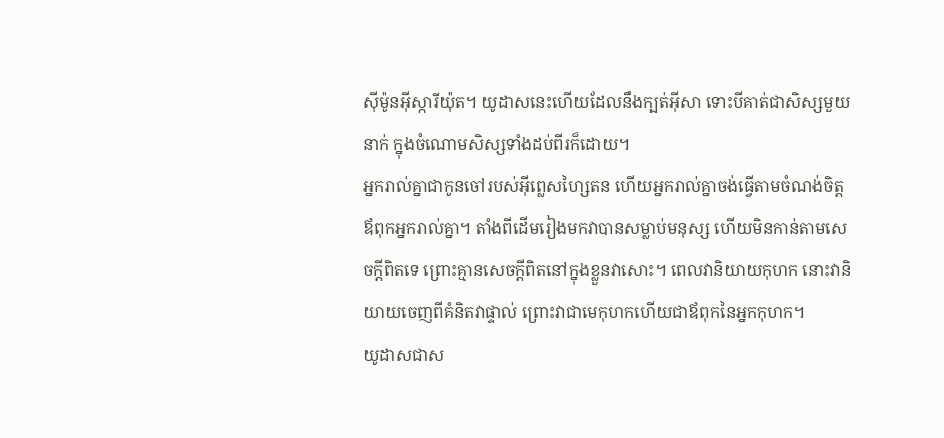ស៊ីម៉ូនអ៊ីស្ការីយ៉ុត។ យូដាសនេះហើយដែលនឹងក្បត់អ៊ីសា ទោះបីគាត់ជាសិស្សមួយនាក់ ក្នុងចំណោមសិស្សទាំងដប់ពីរក៏ដោយ។
អ្នករាល់គ្នាជាកូនចៅរបស់អ៊ីព្លេសហ្សៃតន ហើយអ្នករាល់គ្នាចង់ធ្វើតាមចំណង់ចិត្ដឪពុកអ្នករាល់គ្នា។ តាំងពីដើមរៀងមកវាបានសម្លាប់មនុស្ស ហើយមិនកាន់តាមសេចក្ដីពិតទេ ព្រោះគ្មានសេចក្ដីពិតនៅក្នុងខ្លួនវាសោះ។ ពេលវានិយាយកុហក នោះវានិយាយចេញពីគំនិតវាផ្ទាល់ ព្រោះវាជាមេកុហកហើយជាឪពុកនៃអ្នកកុហក។
យូដាសជាស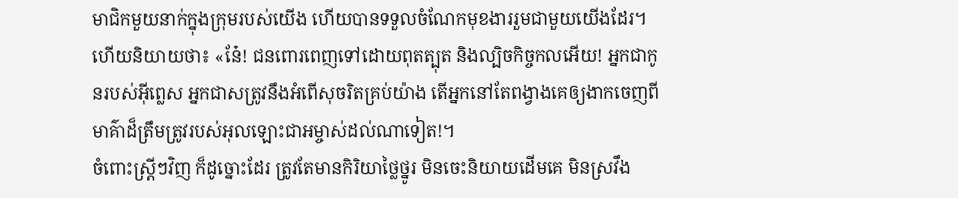មាជិកមួយនាក់ក្នុងក្រុមរបស់យើង ហើយបានទទួលចំណែកមុខងាររួមជាមួយយើងដែរ។
ហើយនិយាយថា៖ «នែ៎! ជនពោរពេញទៅដោយពុតត្បុត និងល្បិចកិច្ចកលអើយ! អ្នកជាកូនរបស់អ៊ីព្លេស អ្នកជាសត្រូវនឹងអំពើសុចរិតគ្រប់យ៉ាង តើអ្នកនៅតែពង្វាងគេឲ្យងាកចេញពីមាគ៌ាដ៏ត្រឹមត្រូវរបស់អុលឡោះជាអម្ចាស់ដល់ណាទៀត!។
ចំពោះស្ដ្រីៗវិញ ក៏ដូច្នោះដែរ ត្រូវតែមានកិរិយាថ្លៃថ្នូរ មិនចេះនិយាយដើមគេ មិនស្រវឹង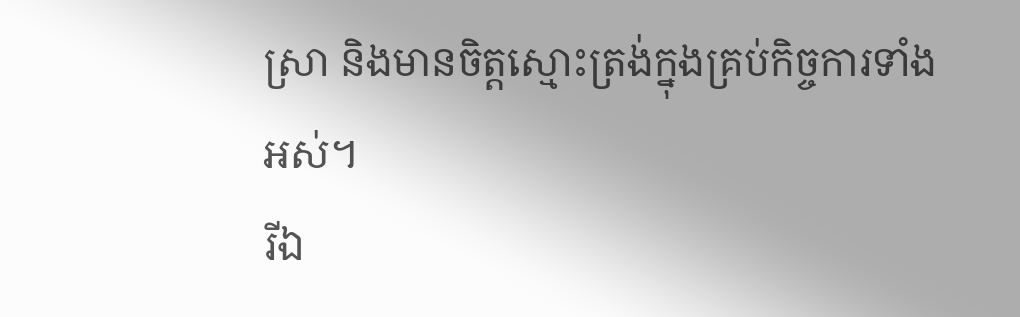ស្រា និងមានចិត្ដស្មោះត្រង់ក្នុងគ្រប់កិច្ចការទាំងអស់។
រីឯ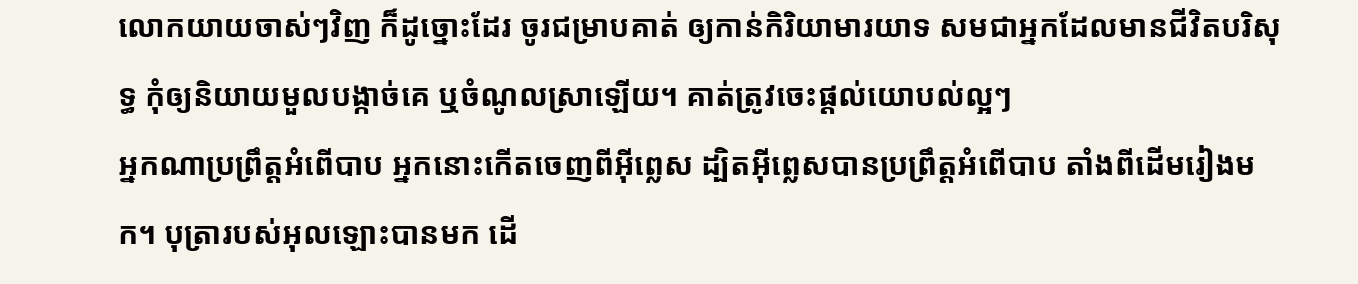លោកយាយចាស់ៗវិញ ក៏ដូច្នោះដែរ ចូរជម្រាបគាត់ ឲ្យកាន់កិរិយាមារយាទ សមជាអ្នកដែលមានជីវិតបរិសុទ្ធ កុំឲ្យនិយាយមួលបង្កាច់គេ ឬចំណូលស្រាឡើយ។ គាត់ត្រូវចេះផ្ដល់យោបល់ល្អៗ
អ្នកណាប្រព្រឹត្ដអំពើបាប អ្នកនោះកើតចេញពីអ៊ីព្លេស ដ្បិតអ៊ីព្លេសបានប្រព្រឹត្ដអំពើបាប តាំងពីដើមរៀងមក។ បុត្រារបស់អុលឡោះបានមក ដើ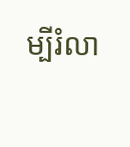ម្បីរំលា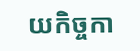យកិច្ចកា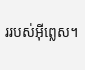ររបស់អ៊ីព្លេស។